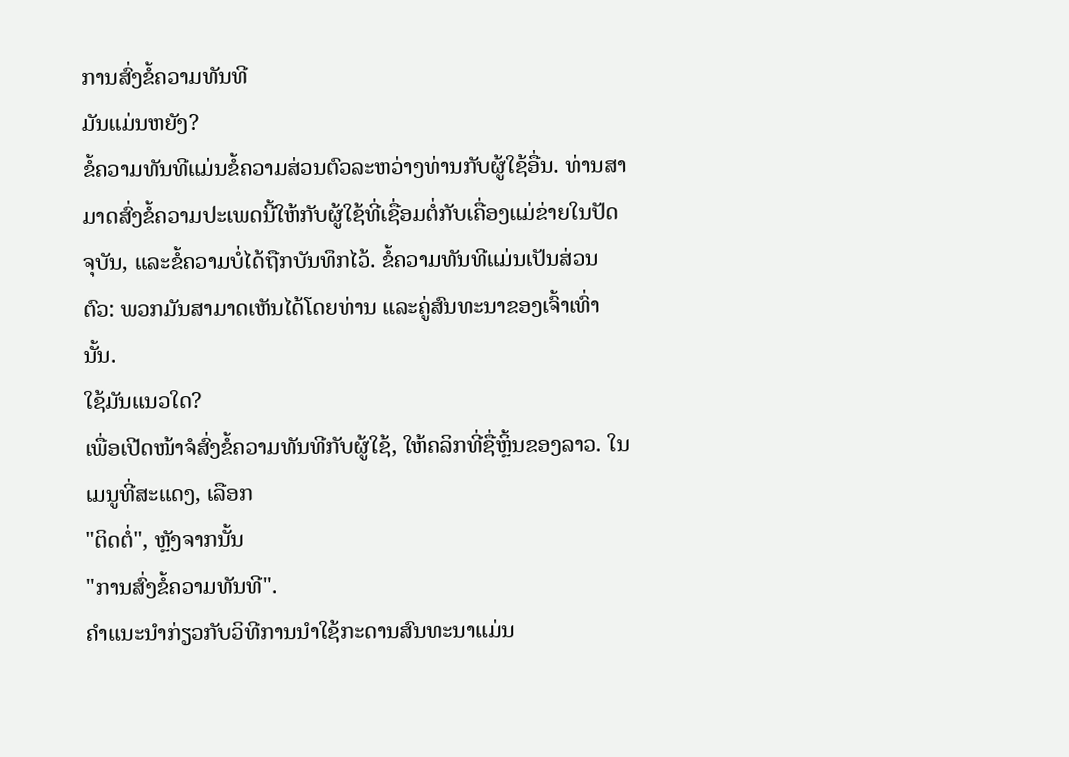ການສົ່ງຂໍ້ຄວາມທັນທີ
ມັນແມ່ນຫຍັງ?
ຂໍ້ຄວາມທັນທີແມ່ນຂໍ້ຄວາມສ່ວນຕົວລະຫວ່າງທ່ານກັບຜູ້ໃຊ້ອື່ນ. ທ່ານສາມາດສົ່ງຂໍ້ຄວາມປະເພດນີ້ໃຫ້ກັບຜູ້ໃຊ້ທີ່ເຊື່ອມຕໍ່ກັບເຄື່ອງແມ່ຂ່າຍໃນປັດຈຸບັນ, ແລະຂໍ້ຄວາມບໍ່ໄດ້ຖືກບັນທຶກໄວ້. ຂໍ້ຄວາມທັນທີແມ່ນເປັນສ່ວນຕົວ: ພວກມັນສາມາດເຫັນໄດ້ໂດຍທ່ານ ແລະຄູ່ສົນທະນາຂອງເຈົ້າເທົ່ານັ້ນ.
ໃຊ້ມັນແນວໃດ?
ເພື່ອເປີດໜ້າຈໍສົ່ງຂໍ້ຄວາມທັນທີກັບຜູ້ໃຊ້, ໃຫ້ຄລິກທີ່ຊື່ຫຼິ້ນຂອງລາວ. ໃນເມນູທີ່ສະແດງ, ເລືອກ
"ຕິດຕໍ່", ຫຼັງຈາກນັ້ນ
"ການສົ່ງຂໍ້ຄວາມທັນທີ".
ຄໍາແນະນໍາກ່ຽວກັບວິທີການນໍາໃຊ້ກະດານສົນທະນາແມ່ນ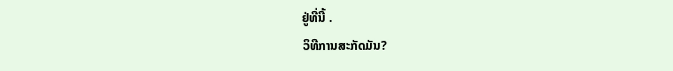ຢູ່ທີ່ນີ້ .
ວິທີການສະກັດມັນ?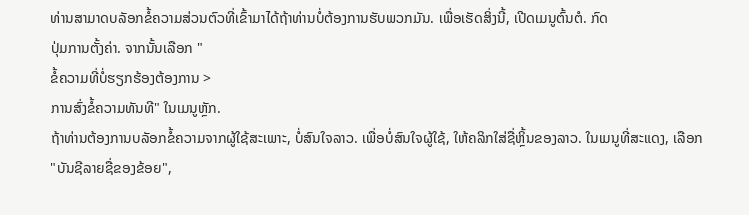ທ່ານສາມາດບລັອກຂໍ້ຄວາມສ່ວນຕົວທີ່ເຂົ້າມາໄດ້ຖ້າທ່ານບໍ່ຕ້ອງການຮັບພວກມັນ. ເພື່ອເຮັດສິ່ງນີ້, ເປີດເມນູຕົ້ນຕໍ. ກົດ
ປຸ່ມການຕັ້ງຄ່າ. ຈາກນັ້ນເລືອກ "
ຂໍ້ຄວາມທີ່ບໍ່ຮຽກຮ້ອງຕ້ອງການ >
ການສົ່ງຂໍ້ຄວາມທັນທີ" ໃນເມນູຫຼັກ.
ຖ້າທ່ານຕ້ອງການບລັອກຂໍ້ຄວາມຈາກຜູ້ໃຊ້ສະເພາະ, ບໍ່ສົນໃຈລາວ. ເພື່ອບໍ່ສົນໃຈຜູ້ໃຊ້, ໃຫ້ຄລິກໃສ່ຊື່ຫຼິ້ນຂອງລາວ. ໃນເມນູທີ່ສະແດງ, ເລືອກ
"ບັນຊີລາຍຊື່ຂອງຂ້ອຍ",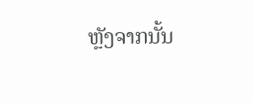ຫຼັງຈາກນັ້ນ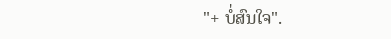"+ ບໍ່ສົນໃຈ".